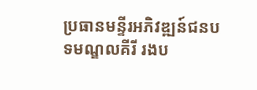ប្រធានមន្ទីរអភិវឌ្ឍន៍ជនបទមណ្ឌលគីរី រងប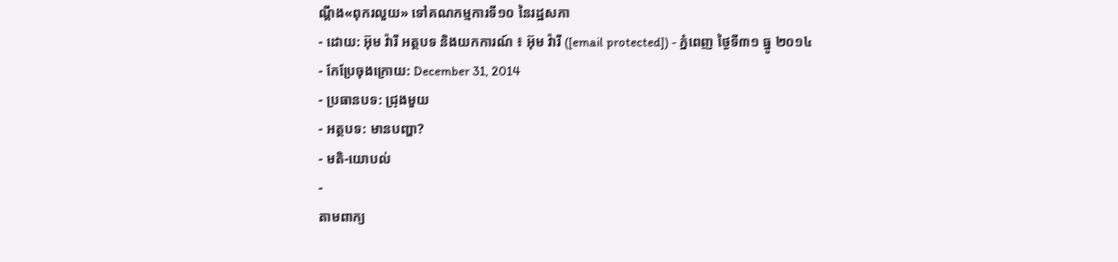ណ្តឹង«ពុករលួយ» ទៅគណកម្មការទី១០ នៃរដ្ឋសភា
- ដោយ: អ៊ុម វ៉ារី អត្ថបទ និងយកការណ៍ ៖ អ៊ុម វ៉ារី ([email protected]) - ភ្នំពេញ ថ្ងៃទី៣១ ធ្នូ ២០១៤
- កែប្រែចុងក្រោយ: December 31, 2014
- ប្រធានបទ: ជ្រុងមួយ
- អត្ថបទ: មានបញ្ហា?
- មតិ-យោបល់
-
តាមពាក្យ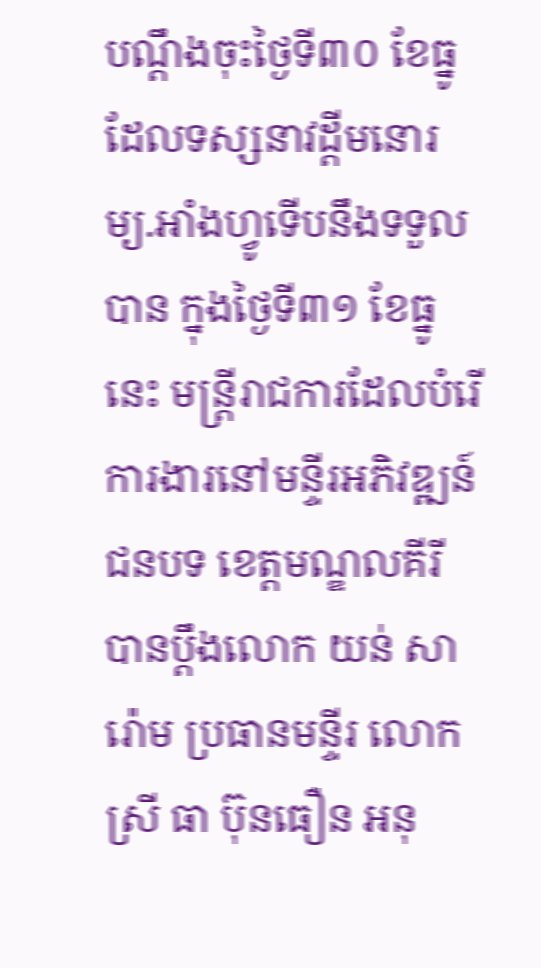បណ្តឹងចុះថ្ងៃទី៣០ ខែធ្នូ ដែលទស្សនាវដ្តីមនោរម្យ.អាំងហ្វូទើបនឹងទទួលបាន ក្នុងថ្ងៃទី៣១ ខែធ្នូនេះ មន្រ្តីរាជការដែលបំរើការងារនៅមន្ទីរអភិវឌ្ឍន៍ជនបទ ខេត្តមណ្ឌលគីរី បានប្តឹងលោក យន់ សារ៉ោម ប្រធានមន្ទីរ លោកស្រី ធា ប៊ុនធឿន អនុ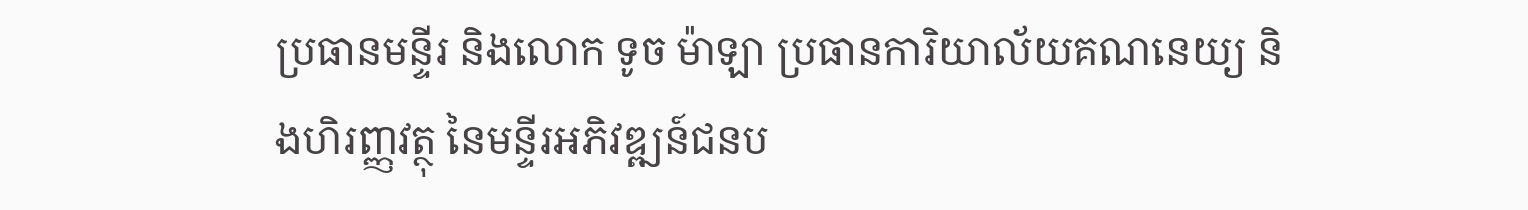ប្រធានមន្ទីរ និងលោក ទូច ម៉ាឡា ប្រធានការិយាល័យគណនេយ្យ និងហិរញ្ញវត្ថុ នៃមន្ទីរអភិវឌ្ឍន៍ជនប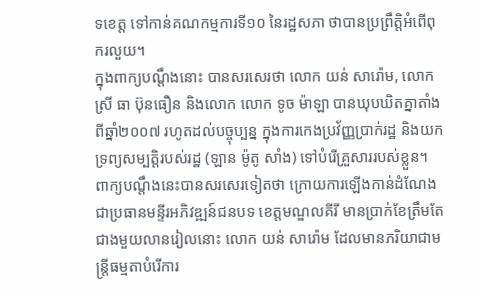ទខេត្ត ទៅកាន់គណកម្មការទី១០ នៃរដ្ឋសភា ថាបានប្រព្រឹត្តិអំពើពុករលួយ។
ក្នុងពាក្យបណ្តឹងនោះ បានសរសេរថា លោក យន់ សារ៉ោម, លោកស្រី ធា ប៊ុនធឿន និងលោក លោក ទូច ម៉ាឡា បានឃុបឃិតគ្នាតាំងពីឆ្នាំ២០០៧ រហូតដល់បច្ចុប្បន្ន ក្នុងការកេងប្រវ័ញ្ញប្រាក់រដ្ឋ និងយកទ្រព្យសម្បតិ្តរបស់រដ្ឋ (ឡាន ម៉ូតូ សាំង) ទៅបំរើគ្រួសាររបស់ខ្លួន។ ពាក្យបណ្តឹងនេះបានសរសេរទៀតថា ក្រោយការឡើងកាន់ដំណែង ជាប្រធានមន្ទីរអភិវឌ្ឍន៍ជនបទ ខេត្តមណ្ឌលគីរី មានប្រាក់ខែត្រឹមតែជាងមួយលានរៀលនោះ លោក យន់ សារ៉ោម ដែលមានភរិយាជាមន្រ្តីធម្មតាបំរើការ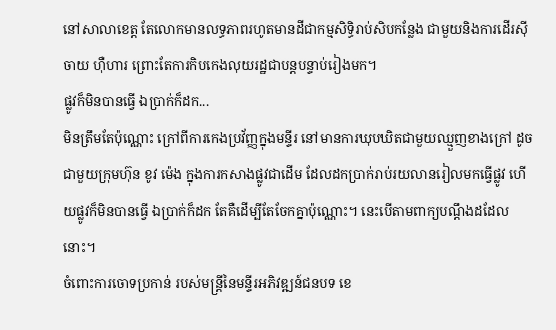នៅសាលាខេត្ត តែលោកមានលទ្ធភាពរហូតមានដីជាកម្មសិទ្ធិរាប់សិបកន្លែង ជាមួយនិងការដើរស៊ីចាយ ហ៊ឺហារ ព្រោះតែការកិបកេងលុយរដ្ឋជាបន្តបន្ទាប់រៀងមក។
ផ្លូវក៏មិនបានធ្វើ ឯប្រាក់ក៏ដក...
មិនត្រឹមតែប៉ុណ្ណោះ ក្រៅពីការកេងប្រវ័ញ្ញក្នុងមន្ទីរ នៅមានការឃុបឃិតជាមួយឈ្មួញខាងក្រៅ ដូចជាមួយក្រុមហ៊ុន ខូវ ម៉េង ក្នុងការកសាងផ្លូវជាដើម ដែលដកប្រាក់រាប់រយលានរៀលមកធ្វើផ្លូវ ហើយផ្លូវក៏មិនបានធ្វើ ឯប្រាក់ក៏ដក តែគឺដើម្បីតែចែកគ្នាប៉ុណ្ណោះ។ នេះបើតាមពាក្យបណ្ដឹងដដែលនោះ។
ចំពោះការចោទប្រកាន់ របស់មន្រ្តីនៃមន្ទីរអភិវឌ្ឍន៍ជនបទ ខេ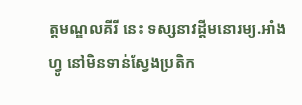ត្តមណ្ឌលគីរី នេះ ទស្សនាវដ្តីមនោរម្យ.អាំងហ្វូ នៅមិនទាន់ស្វែងប្រតិក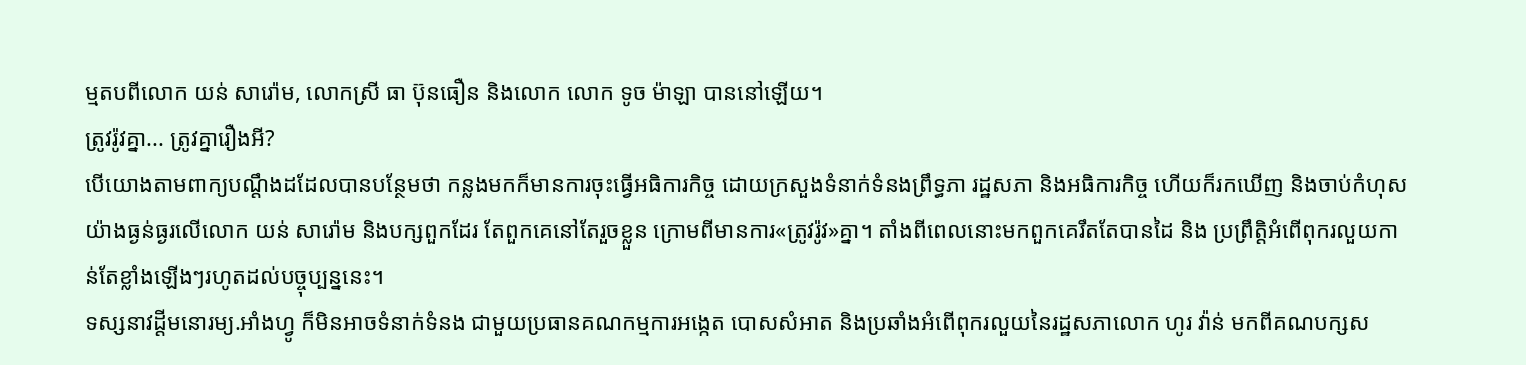ម្មតបពីលោក យន់ សារ៉ោម, លោកស្រី ធា ប៊ុនធឿន និងលោក លោក ទូច ម៉ាឡា បាននៅឡើយ។
ត្រូវរ៉ូវគ្នា... ត្រូវគ្នារឿងអី?
បើយោងតាមពាក្យបណ្តឹងដដែលបានបន្ថែមថា កន្លងមកក៏មានការចុះធ្វើអធិការកិច្ច ដោយក្រសួងទំនាក់ទំនងព្រឹទ្ធភា រដ្ឋសភា និងអធិការកិច្ច ហើយក៏រកឃើញ និងចាប់កំហុសយ៉ាងធ្ងន់ធ្ងរលើលោក យន់ សារ៉ោម និងបក្សពួកដែរ តែពួកគេនៅតែរួចខ្លួន ក្រោមពីមានការ«ត្រូវរ៉ូវ»គ្នា។ តាំងពីពេលនោះមកពួកគេរឹតតែបានដៃ និង ប្រព្រឹត្តិអំពើពុករលួយកាន់តែខ្លាំងឡើងៗរហូតដល់បច្ចុប្បន្ននេះ។
ទស្សនាវដ្តីមនោរម្យ.អាំងហ្វូ ក៏មិនអាចទំនាក់ទំនង ជាមួយប្រធានគណកម្មការអង្កេត បោសសំអាត និងប្រឆាំងអំពើពុករលួយនៃរដ្ឋសភាលោក ហូរ វ៉ាន់ មកពីគណបក្សស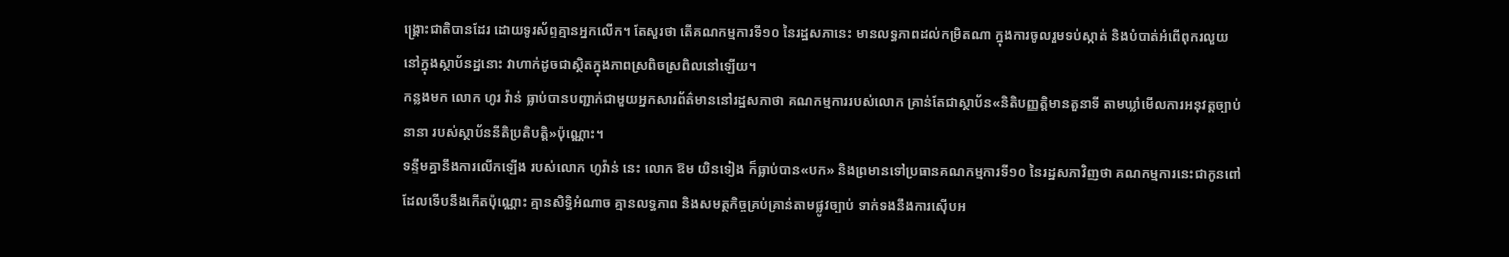ង្គ្រោះជាតិបានដែរ ដោយទូរស័ព្ទគ្មានអ្នកលើក។ តែសួរថា តើគណកម្មការទី១០ នៃរដ្ឋសភានេះ មានលទ្ធភាពដល់កម្រិតណា ក្នុងការចូលរួមទប់ស្កាត់ និងបំបាត់អំពើពុករលួយ នៅក្នុងស្ថាប័នដ្ឋនោះ វាហាក់ដូចជាស្ថិតក្នុងភាពស្រពិចស្រពិលនៅឡើយ។
កន្លងមក លោក ហូរ វ៉ាន់ ធ្លាប់បានបញ្ជាក់ជាមួយអ្នកសារព័ត៌មាននៅរដ្ឋសភាថា គណកម្មការរបស់លោក គ្រាន់តែជាស្ថាប័ន«និតិបញ្ញត្តិមានតួនាទី តាមឃ្លាំមើលការអនុវត្តច្បាប់នានា របស់ស្ថាប័ននីតិប្រតិបត្តិ»ប៉ុណ្ណោះ។
ទន្ទឹមគ្នានឹងការលើកឡើង របស់លោក ហូវ៉ាន់ នេះ លោក ឱម យិនទៀង ក៏ធ្លាប់បាន«បក» និងព្រមានទៅប្រធានគណកម្មការទី១០ នៃរដ្ឋសភាវិញថា គណកម្មការនេះជាកូនពៅ ដែលទើបនឹងកើតប៉ុណ្ណោះ គ្មានសិទ្ធិអំណាច គ្មានលទ្ធភាព និងសមត្ថកិច្ចគ្រប់គ្រាន់តាមផ្លូវច្បាប់ ទាក់ទងនឹងការស៊ើបអ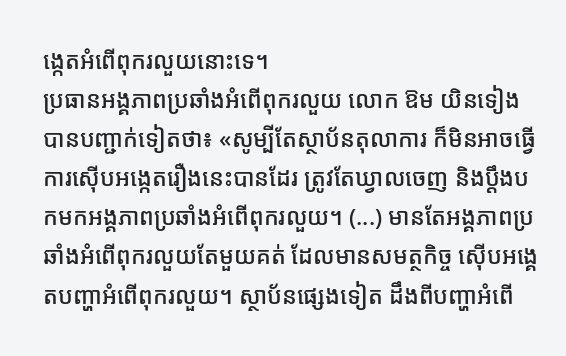ង្កេតអំពើពុករលួយនោះទេ។
ប្រធានអង្គភាពប្រឆាំងអំពើពុករលួយ លោក ឱម យិនទៀង បានបញ្ជាក់ទៀតថា៖ «សូម្បីតែស្ថាប័នតុលាការ ក៏មិនអាចធ្វើការស៊ើបអង្កេតរឿងនេះបានដែរ ត្រូវតែឃ្វាលចេញ និងប្តឹងបកមកអង្គភាពប្រឆាំងអំពើពុករលួយ។ (...) មានតែអង្គភាពប្រឆាំងអំពើពុករលួយតែមួយគត់ ដែលមានសមត្ថកិច្ច ស៊ើបអង្គេតបញ្ហាអំពើពុករលួយ។ ស្ថាប័នផ្សេងទៀត ដឹងពីបញ្ហាអំពើ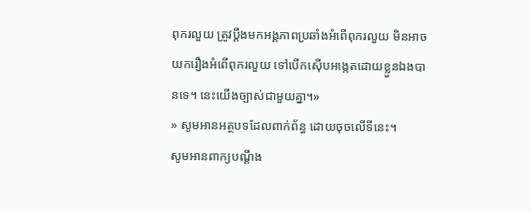ពុករលួយ ត្រូវប្តឹងមកអង្គភាពប្រឆាំងអំពើពុករលួយ មិនអាចយករឿងអំពើពុករលួយ ទៅបើកស៊ើបអង្កេតដោយខ្លួនឯងបានទេ។ នេះយើងច្បាស់ជាមួយគ្នា។»
» សូមអានអត្ថបទដែលពាក់ព័ន្ធ ដោយចុចលើទីនេះ។
សូមអានពាក្យបណ្តឹង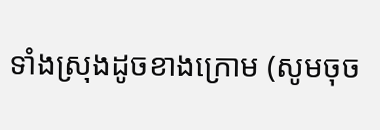ទាំងស្រុងដូចខាងក្រោម (សូមចុច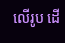លើរូប ដើ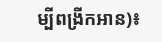ម្បីពង្រីកអាន)៖